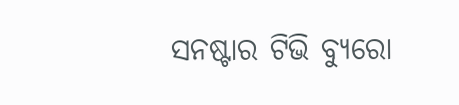ସନଷ୍ଟାର ଟିଭି ବ୍ୟୁରୋ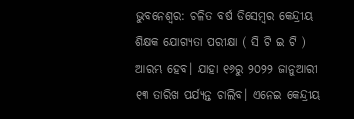ଭୁବନେଶ୍ବର: ଚଳିତ ବର୍ଷ ଡିସେମ୍ବର କେନ୍ଦ୍ରୀୟ ଶିକ୍ଷକ ଯୋଗ୍ୟତା ପରୀକ୍ଷା ( ସି ଟି ଇ ଟି ) ଆରମ୍ଭ ହେବ। ଯାହା ୧୬ରୁ ୨୦୨୨ ଜାନୁଆରୀ ୧୩ ତାରିଖ ପର୍ଯ୍ୟନ୍ତ ଚାଲିବ। ଏନେଇ କେନ୍ଦ୍ରୀୟ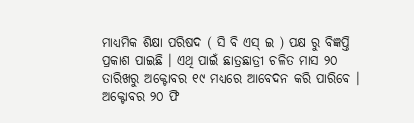ମାଧ୍ୟମିକ ଶିକ୍ଷା ପରିଷଦ ( ସି ବି ଏସ୍ ଇ ) ପକ୍ଷ ରୁ ବିଜ୍ଞପ୍ତି ପ୍ରକାଶ ପାଇଛି । ଏଥି ପାଇଁ ଛାତ୍ରଛାତ୍ରୀ ଚଳିତ ମାସ ୨୦ ତାରିଖରୁ ଅକ୍ଟୋବର ୧୯ ମଧ୍ୟରେ ଆବେଦନ କରି ପାରିବେ । ଅକ୍ଟୋବର ୨୦ ଫି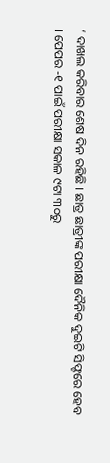‘ ଦାଖଲ କରିବାର ଶେଷ ଦିନ ରହିଛି । ଛାତ୍ର ଛାତ୍ରୀଙ୍କ ପରୀକ୍ଷା ଦୈନିକ ଦୁଇଟି ସିଫ୍ଟରେ ହେବ । ପେପର -୧ ପାଇଁ ପରୀକ୍ଷା ସକାଳ ୯ଟା ୩୦ରୁ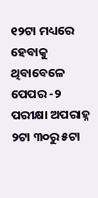୧୨ଟା ମଧ୍ୟରେ ହେବାକୁ ଥିବାବେଳେ ପେପର -୨ ପରୀକ୍ଷା ଅପରାହ୍ନ ୨ଟା ୩୦ରୁ ୫ଟା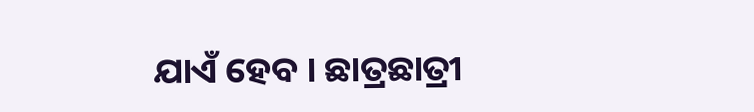ଯାଏଁ ହେବ । ଛାତ୍ରଛାତ୍ରୀ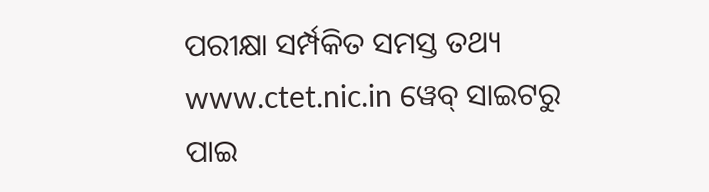ପରୀକ୍ଷା ସର୍ମ୍ପକିତ ସମସ୍ତ ତଥ୍ୟ www.ctet.nic.in ୱେବ୍ ସାଇଟରୁ ପାଇ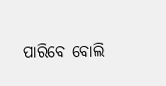ପାରିବେ ବୋଲି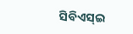ସିବିଏସ୍ଇ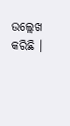ଉଲ୍ଲେଖ କରିଛି ।